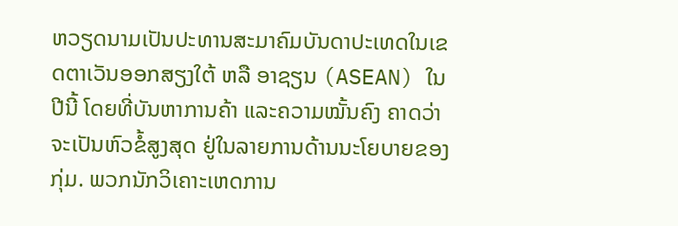ຫວຽດນາມເປັນປະທານສະມາຄົມບັນດາປະເທດໃນເຂດຕາເວັນອອກສຽງໃຕ້ ຫລື ອາຊຽນ (ASEAN) ໃນປີນີ້ ໂດຍທີ່ບັນຫາການຄ້າ ແລະຄວາມໝັ້ນຄົງ ຄາດວ່າຈະເປັນຫົວຂໍ້ສູງສຸດ ຢູ່ໃນລາຍການດ້ານນະໂຍບາຍຂອງກຸ່ມ. ພວກນັກວິເຄາະເຫດການ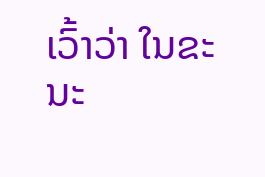ເວົ້າວ່າ ໃນຂະນະ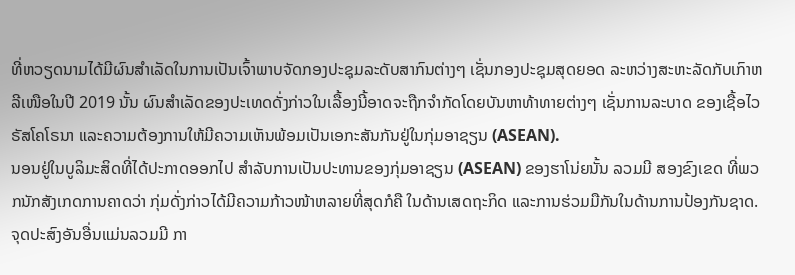ທີ່ຫວຽດນາມໄດ້ມີຜົນສຳເລັດໃນການເປັນເຈົ້າພາບຈັດກອງປະຊຸມລະດັບສາກົນຕ່າງໆ ເຊັ່ນກອງປະຊຸມສຸດຍອດ ລະຫວ່າງສະຫະລັດກັບເກົາຫລີເໜືອໃນປີ 2019 ນັ້ນ ຜົນສຳເລັດຂອງປະເທດດັ່ງກ່າວໃນເລື້ອງນີ້ອາດຈະຖືກຈຳກັດໂດຍບັນຫາທ້າທາຍຕ່າງໆ ເຊັ່ນການລະບາດ ຂອງເຊື້ອໄວຣັສໂຄໂຣນາ ແລະຄວາມຕ້ອງການໃຫ້ມີຄວາມເຫັນພ້ອມເປັນເອກະສັນກັນຢູ່ໃນກຸ່ມອາຊຽນ (ASEAN).
ນອນຢູ່ໃນບູລິມະສິດທີ່ໄດ້ປະກາດອອກໄປ ສຳລັບການເປັນປະທານຂອງກຸ່ມອາຊຽນ (ASEAN) ຂອງຮາໂນ່ຍນັ້ນ ລວມມີ ສອງຂົງເຂດ ທີ່ພວກນັກສັງເກດການຄາດວ່າ ກຸ່ມດັ່ງກ່າວໄດ້ມີຄວາມກ້າວໜ້າຫລາຍທີ່ສຸດກໍຄື ໃນດ້ານເສດຖະກິດ ແລະການຮ່ວມມືກັນໃນດ້ານການປ້ອງກັນຊາດ. ຈຸດປະສົງອັນອື່ນແມ່ນລວມມີ ກາ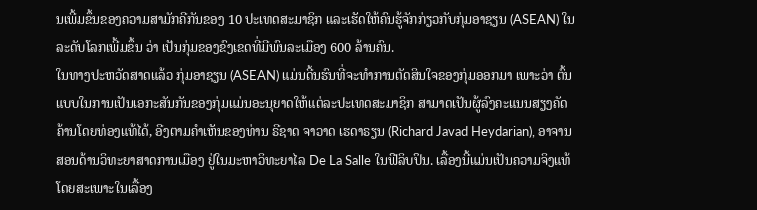ນເພີ້ມຂຶ້ນຂອງຄວາມສາມັກຄີກັນຂອງ 10 ປະເທດສະມາຊິກ ແລະເຮັດໃຫ້ຄົນຮູ້ຈັກກ່ຽວກັບກຸ່ມອາຊຽນ (ASEAN) ໃນລະດັບໂລກເພີ້ມຂຶ້ນ ວ່າ ເປັນກຸ່ມຂອງຂົງເຂດທີ່ມີພົນລະເມືອງ 600 ລ້ານຄົນ.
ໃນທາງປະຫວັດສາດແລ້ວ ກຸ່ມອາຊຽນ (ASEAN) ແມ່ນດີ້ນຮົນທີ່ຈະທຳການຕັດສິນໃຈຂອງກຸ່ມອອກມາ ເພາະວ່າ ຕົ້ນແບບໃນການເປັນເອກະສັນກັນຂອງກຸ່ມແມ່ນອະນຸຍາດໃຫ້ແຕ່ລະປະເທດສະມາຊິກ ສາມາດເປັນຜູ້ລົງຄະແນນສຽງຄັດຄ້ານໂດຍທ່ອງແທ້ໄດ້, ອີງຕາມຄຳເຫັນຂອງທ່ານ ຣີຊາດ ຈາວາດ ເຮດາຣຽນ (Richard Javad Heydarian), ອາຈານສອນດ້ານວິທະຍາສາດການເມືອງ ຢູ່ໃນມະຫາວິທະຍາໄລ De La Salle ໃນຟີລິບປິນ. ເລື້ອງນີ້ແມ່ນເປັນຄວາມຈິງແທ້ ໂດຍສະເພາະໃນເລື້ອງ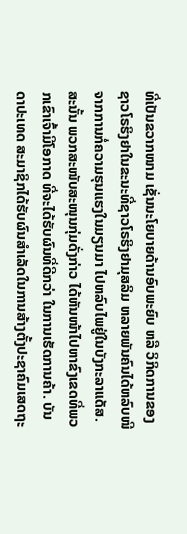ທີ່ເປັນຂວາກໜາມ ເຊັ່ນນະໂຍບາຍດ້ານອົບພະຍົບ ຫລື ວິກິດການຂອງຊາວໂຣຮິງຢາໃນຂະນະທີ່ຊາວໂຣຮິງຢາມຸສລິມ ຫລາຍພັນຄົນໄດ້ຫລົບໜີຈາກການກໍ່ຄວາມຮຸນແຮງໃນມຽນມາ ໄປຫລົບໄພຢູ່ໃນບັງກະລາແດັສ.
ສະນັ້ນ ພວກສະໜັບສະໜຸນກຸ່ມດັ່ງກ່າວ ໄດ້ຫັນໜ້າໄປຫາຂົງເຂດທີ່ພວກເຂົາເຈົ້າມີໂອກາດ ທີ່ຈະໄດ້ຮັບຜົນທີ່ດີກວ່າ ໃນການເຮັດການຄ້າ. ບັນດາປະເທດ ສະມາຊິກໄດ້ຮັບຜົນສຳເລັດໃນການສ້າງຕັ້ງປະຊາຄົມເສດຖະ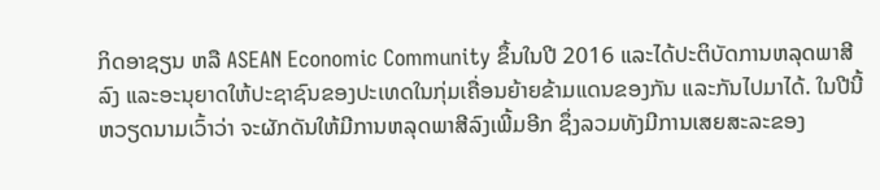ກິດອາຊຽນ ຫລື ASEAN Economic Community ຂຶ້ນໃນປີ 2016 ແລະໄດ້ປະຕິບັດການຫລຸດພາສີລົງ ແລະອະນຸຍາດໃຫ້ປະຊາຊົນຂອງປະເທດໃນກຸ່ມເຄື່ອນຍ້າຍຂ້າມແດນຂອງກັນ ແລະກັນໄປມາໄດ້. ໃນປີນີ້ ຫວຽດນາມເວົ້າວ່າ ຈະຜັກດັນໃຫ້ມີການຫລຸດພາສີລົງເພີ້ມອີກ ຊຶ່ງລວມທັງມີການເສຍສະລະຂອງ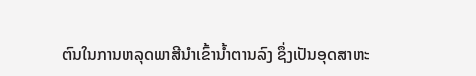ຕົນໃນການຫລຸດພາສີນຳເຂົ້ານ້ຳຕານລົງ ຊຶ່ງເປັນອຸດສາຫະ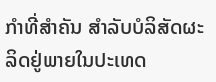ກຳທີ່ສຳຄັນ ສຳລັບບໍລິສັດຜະລິດຢູ່ພາຍໃນປະເທດ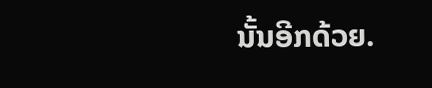ນັ້ນອີກດ້ວຍ.